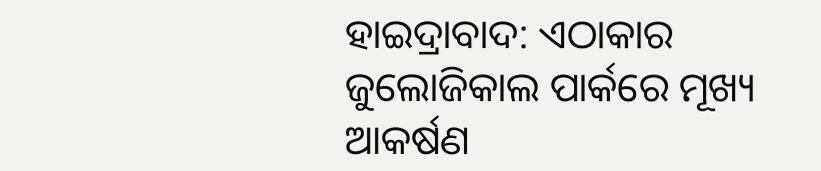ହାଇଦ୍ରାବାଦ: ଏଠାକାର ଜୁଲୋଜିକାଲ ପାର୍କରେ ମୂଖ୍ୟ ଆକର୍ଷଣ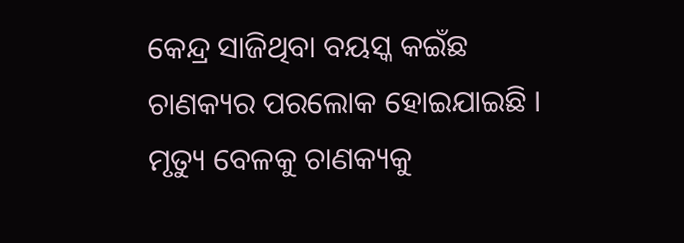କେନ୍ଦ୍ର ସାଜିଥିବା ବୟସ୍କ କଇଁଛ ଚାଣକ୍ୟର ପରଲୋକ ହୋଇଯାଇଛି । ମୃତ୍ୟୁ ବେଳକୁ ଚାଣକ୍ୟକୁ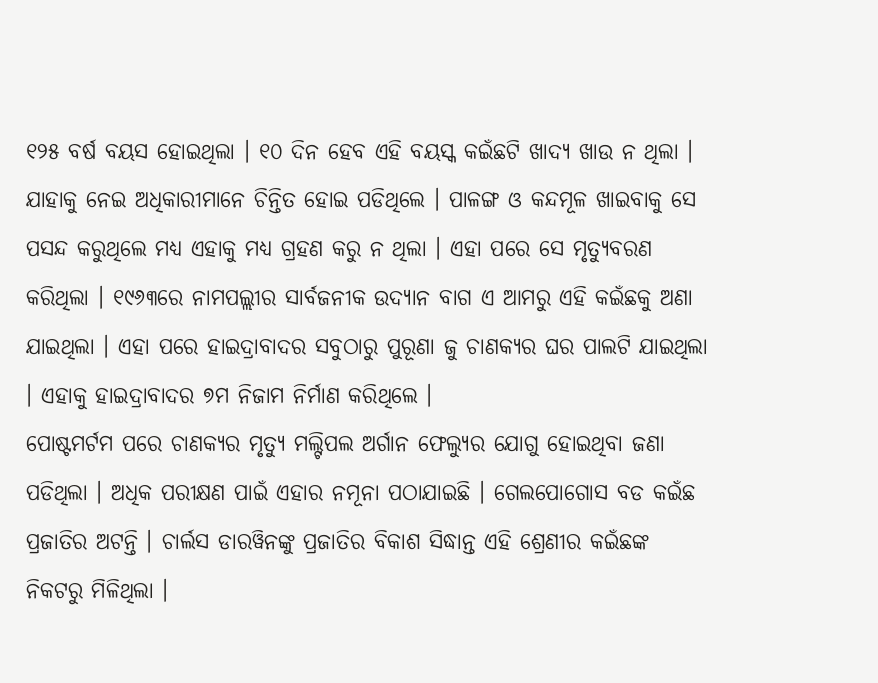୧୨୫ ବର୍ଷ ବୟସ ହୋଇଥିଲା । ୧୦ ଦିନ ହେବ ଏହି ବୟସ୍କ କଇଁଛଟି ଖାଦ୍ୟ ଖାଉ ନ ଥିଲା । ଯାହାକୁ ନେଇ ଅଧିକାରୀମାନେ ଚିନ୍ତିତ ହୋଇ ପଡିଥିଲେ । ପାଳଙ୍ଗ ଓ କନ୍ଦମୂଳ ଖାଇବାକୁ ସେ ପସନ୍ଦ କରୁଥିଲେ ମଧ୍ୟ ଏହାକୁ ମଧ୍ୟ ଗ୍ରହଣ କରୁ ନ ଥିଲା । ଏହା ପରେ ସେ ମୃତ୍ୟୁବରଣ କରିଥିଲା । ୧୯୬୩ରେ ନାମପଲ୍ଲୀର ସାର୍ବଜନୀକ ଉଦ୍ୟାନ ବାଗ ଏ ଆମରୁ ଏହି କଇଁଛକୁ ଅଣା ଯାଇଥିଲା । ଏହା ପରେ ହାଇଦ୍ରାବାଦର ସବୁଠାରୁ ପୁରୂଣା ଜୁ ଚାଣକ୍ୟର ଘର ପାଲଟି ଯାଇଥିଲା । ଏହାକୁ ହାଇଦ୍ରାବାଦର ୭ମ ନିଜାମ ନିର୍ମାଣ କରିଥିଲେ ।
ପୋଷ୍ଟମର୍ଟମ ପରେ ଚାଣକ୍ୟର ମୃତ୍ୟୁ ମଲ୍ଟିପଲ ଅର୍ଗାନ ଫେଲ୍ୟୁର ଯୋଗୁ ହୋଇଥିବା ଜଣା ପଡିଥିଲା । ଅଧିକ ପରୀକ୍ଷଣ ପାଇଁ ଏହାର ନମୂନା ପଠାଯାଇଛି । ଗେଲପୋଗୋସ ବଡ କଇଁଛ ପ୍ରଜାତିର ଅଟନ୍ତି । ଚାର୍ଲସ ଡାରୱିନଙ୍କୁ ପ୍ରଜାତିର ବିକାଶ ସିଦ୍ଧାନ୍ତ ଏହି ଶ୍ରେଣୀର କଇଁଛଙ୍କ ନିକଟରୁ ମିଳିଥିଲା ।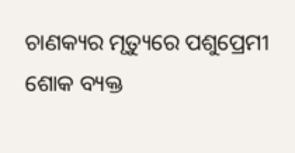ଚାଣକ୍ୟର ମୃତ୍ୟୁରେ ପଶୁପ୍ରେମୀ ଶୋକ ବ୍ୟକ୍ତ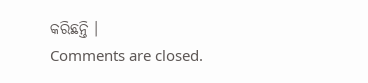କରିଛନ୍ତି ।
Comments are closed.